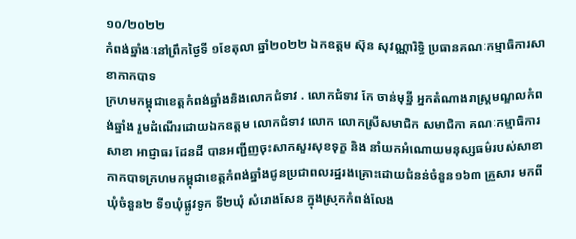១០/២០២២
កំពង់ឆ្នាំងៈនៅព្រឹកថ្ងៃទី ១ខែតុលា ឆ្នាំ២០២២ ឯកឧត្តម ស៊ុន សុវណ្ណារិទ្ធិ ប្រធានគណៈកម្មាធិការសាខាកាកបាទ
ក្រហមកម្ពុជាខេត្តកំពង់ឆ្នាំងនិងលោកជំទាវ . លោកជំទាវ កែ ចាន់មុន្នី អ្នកតំណាងរាស្ត្រមណ្ឌលកំពង់ឆ្នាំង រួមដំណើរដោយឯកឧត្តម លោកជំទាវ លោក លោកស្រីសមាជិក សមាជិកា គណៈកម្មាធិការសាខា អាជ្ញាធរ ដែនដី បានអញ្ជីញចុះសាកសួរសុខទុក្ខ និង នាំយកអំណោយមនុស្សធម៌របស់សាខាកាកបាទក្រហមកម្ពុជាខេត្តកំពង់ឆ្នាំងជូនប្រជាពលរដ្ឋរងគ្រោះដោយជំនន់ចំនួន១៦៣ គ្រួសារ មកពីឃុំចំនួន២ ទី១ឃុំផ្លូវទូក ទី២ឃុំ សំរោងសែន ក្នុងស្រុកកំពង់លែង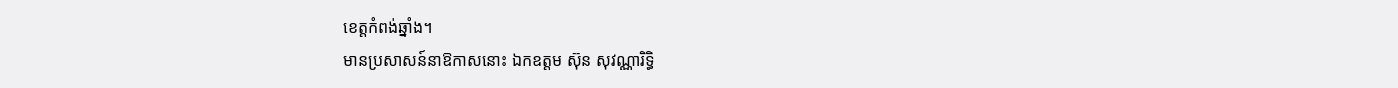ខេត្តកំពង់ឆ្នាំង។
មានប្រសាសន៍នាឱកាសនោះ ឯកឧត្តម ស៊ុន សុវណ្ណារិទ្ធិ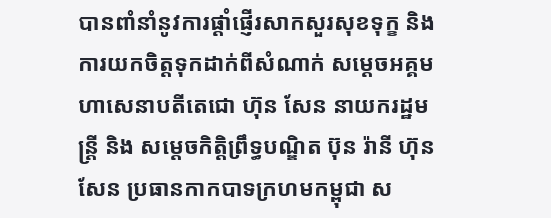បានពាំនាំនូវការផ្ដាំផ្ញើរសាកសួរសុខទុក្ខ និង ការយកចិត្តទុកដាក់ពីសំណាក់ សម្ដេចអគ្គមហាសេនាបតីតេជោ ហ៊ុន សែន នាយករដ្ឋមន្ត្រី និង សម្ដេចកិត្តិព្រឹទ្ធបណ្ឌិត ប៊ុន រ៉ានី ហ៊ុនសែន ប្រធានកាកបាទក្រហមកម្ពុជា ស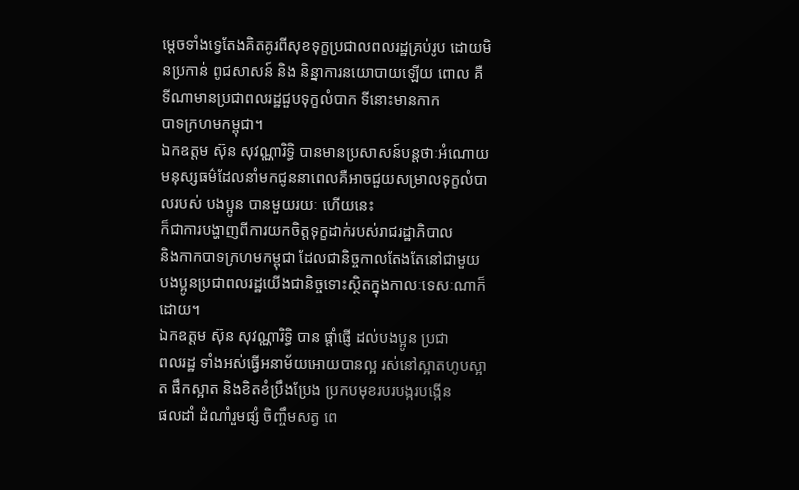ម្ដេចទាំងទ្វេតែងគិតគូរពីសុខទុក្ខប្រជាលពលរដ្ឋគ្រប់រូប ដោយមិនប្រកាន់ ពូជសាសន៍ និង និន្នាការនយោបាយឡើយ ពោល គឺ
ទីណាមានប្រជាពលរដ្ឋជួបទុក្ខលំបាក ទីនោះមានកាក
បាទក្រហមកម្ពុជា។
ឯកឧត្តម ស៊ុន សុវណ្ណារិទ្ធិ បានមានប្រសាសន៍បន្តថាៈអំណោយមនុស្សធម៌ដែលនាំមកជូននាពេលគឺអាចជួយសម្រាលទុក្ខលំបាលរបស់ បងប្អូន បានមួយរយៈ ហើយនេះ
ក៏ជាការបង្ហាញពីការយកចិត្តទុក្ខដាក់របស់រាជរដ្ឋាភិបាល
និងកាកបាទក្រហមកម្ពុជា ដែលជានិច្ចកាលតែងតែនៅជាមួយ បងប្អូនប្រជាពលរដ្ឋយើងជានិច្ចទោះស្ថិតក្នុងកាលៈទេសៈណាក៏ដោយ។
ឯកឧត្តម ស៊ុន សុវណ្ណារិទ្ធិ បាន ផ្តាំផ្ញើ ដល់បងប្អូន ប្រជា
ពលរដ្ឋ ទាំងអស់ធ្វើអនាម័យអោយបានល្អ រស់នៅស្អាតហូបស្អាត ផឹកស្អាត និងខិតខំប្រឹងប្រែង ប្រកបមុខរបរបង្ករបង្កើន
ផលដាំ ដំណាំរួមផ្សំ ចិញ្ចឹមសត្វ ពេ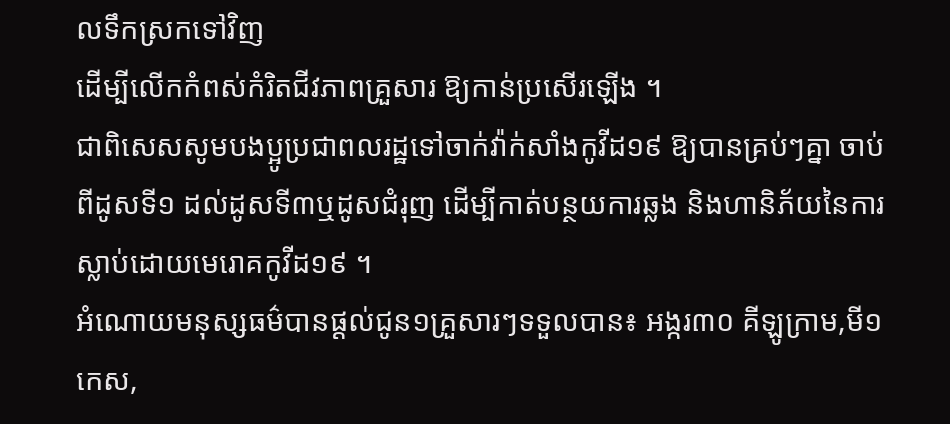លទឹកស្រកទៅវិញ
ដើម្បីលើកកំពស់កំរិតជីវភាពគ្រួសារ ឱ្យកាន់ប្រសើរឡើង ។
ជាពិសេសសូមបងប្អូប្រជាពលរដ្ឋទៅចាក់វ៉ាក់សាំងកូវីដ១៩ ឱ្យបានគ្រប់ៗគ្នា ចាប់ពីដូសទី១ ដល់ដូសទី៣ឬដូសជំរុញ ដើម្បីកាត់បន្ថយការឆ្លង និងហានិភ័យនៃការស្លាប់ដោយមេរោគកូវីដ១៩ ។
អំណោយមនុស្សធម៌បានផ្ដល់ជូន១គ្រួសារៗទទួលបាន៖ អង្ករ៣០ គីឡូក្រាម,មី១កេស,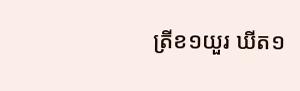ត្រីខ១យួរ ឃីត១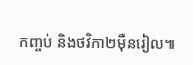កញ្ចប់ និងថវិកា២ម៉ឺនរៀល៕